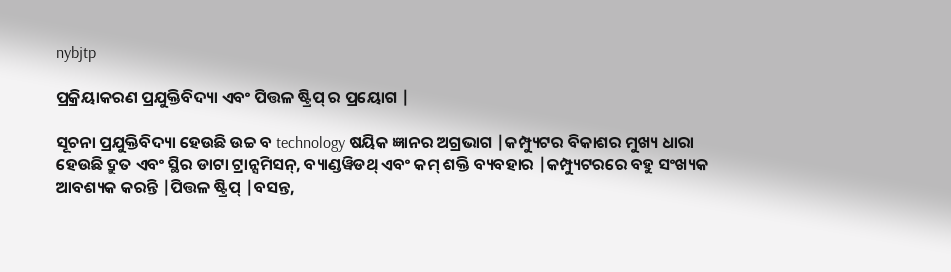nybjtp

ପ୍ରକ୍ରିୟାକରଣ ପ୍ରଯୁକ୍ତିବିଦ୍ୟା ଏବଂ ପିତ୍ତଳ ଷ୍ଟ୍ରିପ୍ ର ପ୍ରୟୋଗ |

ସୂଚନା ପ୍ରଯୁକ୍ତିବିଦ୍ୟା ହେଉଛି ଉଚ୍ଚ ବ technology ଷୟିକ ଜ୍ଞାନର ଅଗ୍ରଭାଗ |କମ୍ପ୍ୟୁଟର ବିକାଶର ମୁଖ୍ୟ ଧାରା ହେଉଛି ଦ୍ରୁତ ଏବଂ ସ୍ଥିର ଡାଟା ଟ୍ରାନ୍ସମିସନ୍, ବ୍ୟାଣ୍ଡୱିଡଥ୍ ଏବଂ କମ୍ ଶକ୍ତି ବ୍ୟବହାର |କମ୍ପ୍ୟୁଟରରେ ବହୁ ସଂଖ୍ୟକ ଆବଶ୍ୟକ କରନ୍ତି |ପିତ୍ତଳ ଷ୍ଟ୍ରିପ୍ |ବସନ୍ତ,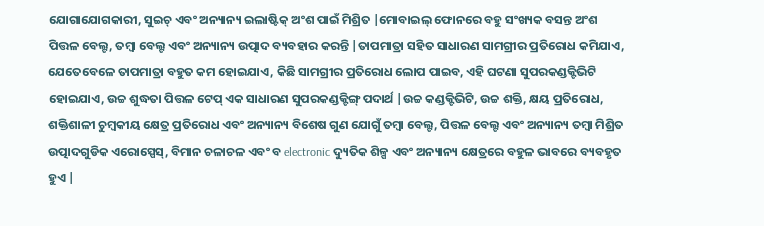ଯୋଗାଯୋଗକାରୀ, ସୁଇଚ୍ ଏବଂ ଅନ୍ୟାନ୍ୟ ଇଲାଷ୍ଟିକ୍ ଅଂଶ ପାଇଁ ମିଶ୍ରିତ |ମୋବାଇଲ୍ ଫୋନରେ ବହୁ ସଂଖ୍ୟକ ବସନ୍ତ ଅଂଶ ପିତ୍ତଳ ବେଲ୍ଟ, ତମ୍ବା ବେଲ୍ଟ ଏବଂ ଅନ୍ୟାନ୍ୟ ଉତ୍ପାଦ ବ୍ୟବହାର କରନ୍ତି |ତାପମାତ୍ରା ସହିତ ସାଧାରଣ ସାମଗ୍ରୀର ପ୍ରତିରୋଧ କମିଯାଏ, ଯେତେବେଳେ ତାପମାତ୍ରା ବହୁତ କମ ହୋଇଯାଏ, କିଛି ସାମଗ୍ରୀର ପ୍ରତିରୋଧ ଲୋପ ପାଇବ, ଏହି ଘଟଣା ସୁପରକଣ୍ଡକ୍ଟିଭିଟି ହୋଇଯାଏ, ଉଚ୍ଚ ଶୁଦ୍ଧତା ପିତ୍ତଳ ଟେପ୍ ଏକ ସାଧାରଣ ସୁପରକଣ୍ଡକ୍ଟିଙ୍ଗ୍ ପଦାର୍ଥ |ଉଚ୍ଚ କଣ୍ଡକ୍ଟିଭିଟି, ଉଚ୍ଚ ଶକ୍ତି, କ୍ଷୟ ପ୍ରତିରୋଧ, ଶକ୍ତିଶାଳୀ ଚୁମ୍ବକୀୟ କ୍ଷେତ୍ର ପ୍ରତିରୋଧ ଏବଂ ଅନ୍ୟାନ୍ୟ ବିଶେଷ ଗୁଣ ଯୋଗୁଁ ତମ୍ବା ବେଲ୍ଟ, ପିତ୍ତଳ ବେଲ୍ଟ ଏବଂ ଅନ୍ୟାନ୍ୟ ତମ୍ବା ମିଶ୍ରିତ ଉତ୍ପାଦଗୁଡିକ ଏରୋସ୍ପେସ୍, ବିମାନ ଚଳାଚଳ ଏବଂ ବ electronic ଦ୍ୟୁତିକ ଶିଳ୍ପ ଏବଂ ଅନ୍ୟାନ୍ୟ କ୍ଷେତ୍ରରେ ବହୁଳ ଭାବରେ ବ୍ୟବହୃତ ହୁଏ |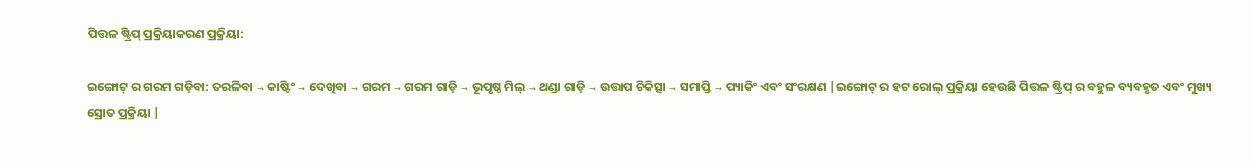ପିତ୍ତଳ ଷ୍ଟ୍ରିପ୍ ପ୍ରକ୍ରିୟାକରଣ ପ୍ରକ୍ରିୟା:

ଇଙ୍ଗୋଟ୍ ର ଗରମ ଗଡ଼ିବା: ତରଳିବା → କାଷ୍ଟିଂ → ଦେଖିବା → ଗରମ → ଗରମ ଗାଡ଼ି → ଭୂପୃଷ୍ଠ ମିଲ୍ → ଥଣ୍ଡା ଗାଡ଼ି → ଉତ୍ତାପ ଚିକିତ୍ସା → ସମାପ୍ତି → ପ୍ୟାକିଂ ଏବଂ ସଂରକ୍ଷଣ |ଇଙ୍ଗୋଟ୍ ର ହଟ ରୋଲ୍ ପ୍ରକ୍ରିୟା ହେଉଛି ପିତ୍ତଳ ଷ୍ଟ୍ରିପ୍ ର ବହୁଳ ବ୍ୟବହୃତ ଏବଂ ମୁଖ୍ୟ ସ୍ରୋତ ପ୍ରକ୍ରିୟା |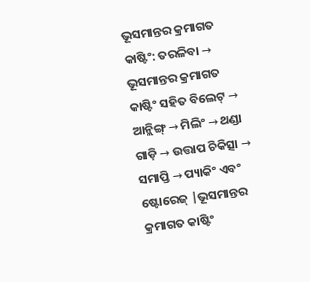ଭୂସମାନ୍ତର କ୍ରମାଗତ କାଷ୍ଟିଂ: ତରଳିବା → ଭୂସମାନ୍ତର କ୍ରମାଗତ କାଷ୍ଟିଂ ସହିତ ବିଲେଟ୍ → ଆନ୍ଲିଙ୍ଗ୍ → ମିଲିଂ → ଥଣ୍ଡା ଗାଡ଼ି → ଉତ୍ତାପ ଚିକିତ୍ସା → ସମାପ୍ତି → ପ୍ୟାକିଂ ଏବଂ ଷ୍ଟୋରେଜ୍ |ଭୂସମାନ୍ତର କ୍ରମାଗତ କାଷ୍ଟିଂ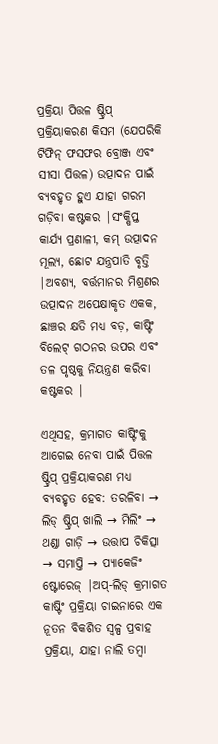ପ୍ରକ୍ରିୟା ପିତ୍ତଳ ଷ୍ଟ୍ରିପ୍ ପ୍ରକ୍ରିୟାକରଣ କିସମ (ଯେପରିକି ଟିଫିନ୍ ଫସଫର ବ୍ରୋଞ୍ଜ ଏବଂ ସୀସା ପିତ୍ତଳ) ଉତ୍ପାଦନ ପାଇଁ ବ୍ୟବହୃତ ହୁଏ ଯାହା ଗରମ ଗଡ଼ିବା କଷ୍ଟକର |ସଂକ୍ଷିପ୍ତ କାର୍ଯ୍ୟ ପ୍ରଣାଳୀ, କମ୍ ଉତ୍ପାଦନ ମୂଲ୍ୟ, ଛୋଟ ଯନ୍ତ୍ରପାତି ବୃତ୍ତି |ଅବଶ୍ୟ, ବର୍ତ୍ତମାନର ମିଶ୍ରଣର ଉତ୍ପାଦନ ଅପେକ୍ଷାକୃତ ଏକକ, ଛାଞ୍ଚର କ୍ଷତି ମଧ୍ୟ ବଡ଼, କାଷ୍ଟିଂ ବିଲେଟ୍ ଗଠନର ଉପର ଏବଂ ତଳ ପୃଷ୍ଠକୁ ନିୟନ୍ତ୍ରଣ କରିବା କଷ୍ଟକର |

ଏଥିସହ, କ୍ରମାଗତ କାଷ୍ଟିଂକୁ ଆଗେଇ ନେବା ପାଇଁ ପିତ୍ତଳ ଷ୍ଟ୍ରିପ୍ ପ୍ରକ୍ରିୟାକରଣ ମଧ୍ୟ ବ୍ୟବହୃତ ହେବ: ତରଳିବା → ଲିଡ୍ ଷ୍ଟ୍ରିପ୍ ଖାଲି → ମିଲିଂ → ଥଣ୍ଡା ଗାଡ଼ି → ଉତ୍ତାପ ଚିକିତ୍ସା → ସମାପ୍ତି → ପ୍ୟାକେଜିଂ ଷ୍ଟୋରେଜ୍ |ଅପ୍-ଲିଡ୍ କ୍ରମାଗତ କାଷ୍ଟିଂ ପ୍ରକ୍ରିୟା ଚାଇନାରେ ଏକ ନୂତନ ବିକଶିତ ସ୍ୱଳ୍ପ ପ୍ରବାହ ପ୍ରକ୍ରିୟା, ଯାହା ନାଲି ତମ୍ବା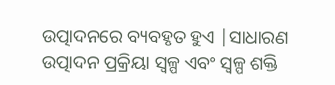ଉତ୍ପାଦନରେ ବ୍ୟବହୃତ ହୁଏ |ସାଧାରଣ ଉତ୍ପାଦନ ପ୍ରକ୍ରିୟା ସ୍ୱଳ୍ପ ଏବଂ ସ୍ୱଳ୍ପ ଶକ୍ତି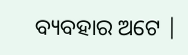ବ୍ୟବହାର ଅଟେ |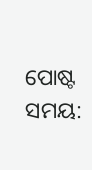ପୋଷ୍ଟ ସମୟ: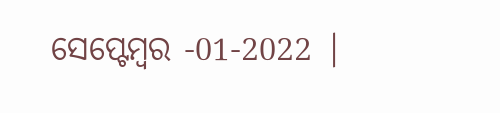ସେପ୍ଟେମ୍ବର -01-2022 |